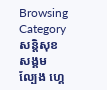Browsing Category
សន្តិសុខសង្គម
ល្បែង ហ្គេ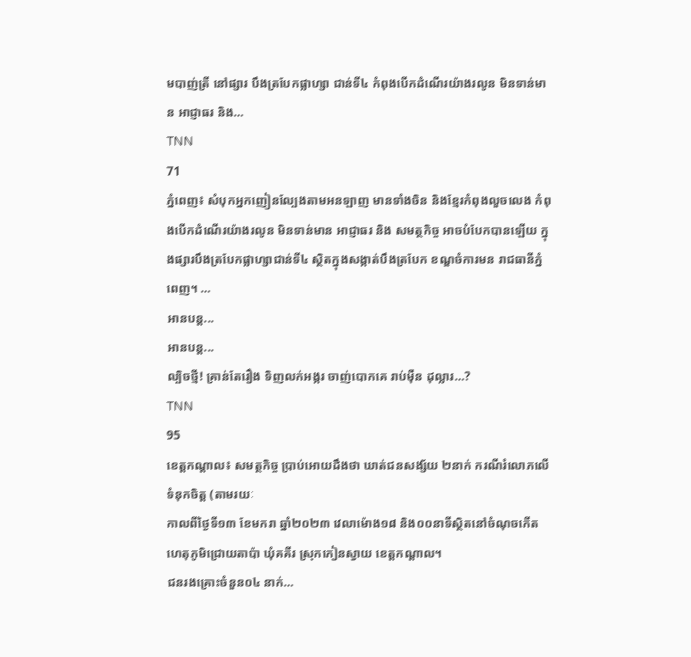មបាញ់ត្រី នៅផ្សារ បឹងត្របែកផ្លាហ្សា ជាន់ទី៤ កំពុងបើកដំណើរយ៉ាងរលូន មិនទាន់មាន អាជ្ញាធរ និង…
TNN
71
ភ្នំពេញ៖ សំបុកអ្នកញៀនល្បែងតាមអនឡាញ មានទាំងចិន និងខ្មែរកំពុងលួចលេង កំពុងបើកដំណើរយ៉ាងរលូន មិនទាន់មាន អាជ្ញាធរ និង សមត្ថកិច្ច អាចបំបែកបានឡើយ ក្នុងផ្សារបឹងត្របែកផ្លាហ្សាជាន់ទី៤ ស្ថិតក្នុងសង្កាត់បឹងត្របែក ខណ្ឌចំការមន រាជធានីភ្នំពេញ។ …
អានបន្ត...
អានបន្ត...
ល្បិចថ្មី! គ្រាន់តែរឿង ទិញលក់អង្ករ ចាញ់បោកគេ រាប់ម៉ឺន ដុល្លារ…?
TNN
95
ខេត្តកណ្តាល៖ សមត្ថកិច្ច ប្រាប់អោយដឹងថា ឃាត់ជនសង្ស័យ ២នាក់ ករណីរំលោភលើទំនុកចិត្ត (តាមរយៈ
កាលពីថ្ងៃទី១៣ ខែមករា ឆ្នាំ២០២៣ វេលាម៉ោង១៨ និង០០នាទីស្ថិតនៅចំណុចកើតហេតុភូមិជ្រោយតាប៉ា ឃុំគគីរ ស្រុកកៀនស្វាយ ខេត្តកណ្តាល។
ជនរងគ្រោះចំនួន០៤ នាក់…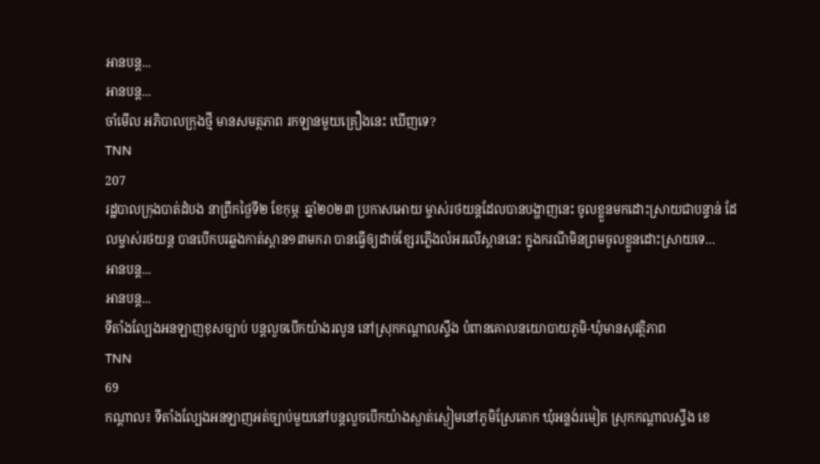អានបន្ត...
អានបន្ត...
ចាំមើល អភិបាលក្រុងថ្មី មានសមត្ថភាព រកឡានមួយគ្រឿងនេះ ឃើញទេ?
TNN
207
រដ្ឋបាលក្រុងបាត់ដំបង នាព្រឹកថ្ងៃទី២ ខែកុម្ភៈ ឆ្នាំ២០២៣ ប្រកាសអោយ ម្ចាស់រថយន្តដែលបានបង្ហាញនេះ ចូលខ្លួនមកដោះស្រាយជាបន្ទាន់ ដែលម្ចាស់រថយន្ត បានបើកបរឆ្លងកាត់ស្ពាន១៣មករា បានធ្វើឲ្យដាច់ខ្សែរភ្លើងលំអរលើស្ពាននេះ ក្នុងករណីមិនព្រមចូលខ្លួនដោះស្រាយទេ…
អានបន្ត...
អានបន្ត...
ទីតាំងល្បែងអនឡាញខុសច្បាប់ បន្តលួចបើកយ៉ាងរលូន នៅស្រុកកណ្តាលស្ទឹង បំពានគោលនយោបាយភូមិ-ឃុំមានសុវត្ថិភាព
TNN
69
កណ្តាល៖ ទីតាំងល្បែងអនឡាញអត់ច្បាប់មួយនៅបន្តលួចបើកយ៉ាងស្ងាត់ស្ងៀមនៅភូមិស្រែគោក ឃុំអន្លង់រមៀត ស្រុកកណ្តាលស្ទឹង ខេ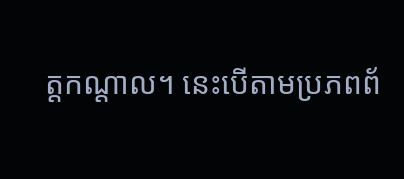ត្តកណ្តាល។ នេះបើតាមប្រភពព័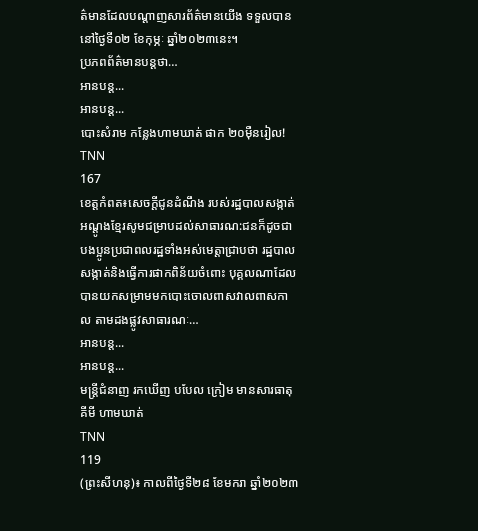ត៌មានដែលបណ្ដាញសារព័ត៌មានយើង ទទួលបាននៅថ្ងៃទី០២ ខែកុម្ភៈ ឆ្នាំ២០២៣នេះ។
ប្រភពព័ត៌មានបន្តថា…
អានបន្ត...
អានបន្ត...
បោះសំរាម កន្លែងហាមឃាត់ ផាក ២០ម៉ឺនរៀល!
TNN
167
ខេត្តកំពត៖សេចក្តីជូនដំណឹង របស់រដ្ឋបាលសង្កាត់អណ្ដូងខ្មែរសូមជម្រាបដល់សាធារណ:ជនក៏ដូចជាបងប្អូនប្រជាពលរដ្ឋទាំងអស់មេត្តាជ្រាបថា រដ្ឋបាលសង្កាត់និងធ្វើការផាកពិន័យចំពោះ បុគ្គលណាដែលបានយកសម្រាមមកបោះចោលពាសវាលពាសកាល តាមដងផ្លូវសាធារណៈ…
អានបន្ត...
អានបន្ត...
មន្រ្តីជំនាញ រកឃើញ បបែល ក្រៀម មានសារធាតុគីមី ហាមឃាត់
TNN
119
(ព្រះសីហនុ)៖ កាលពីថ្ងៃទី២៨ ខែមករា ឆ្នាំ២០២៣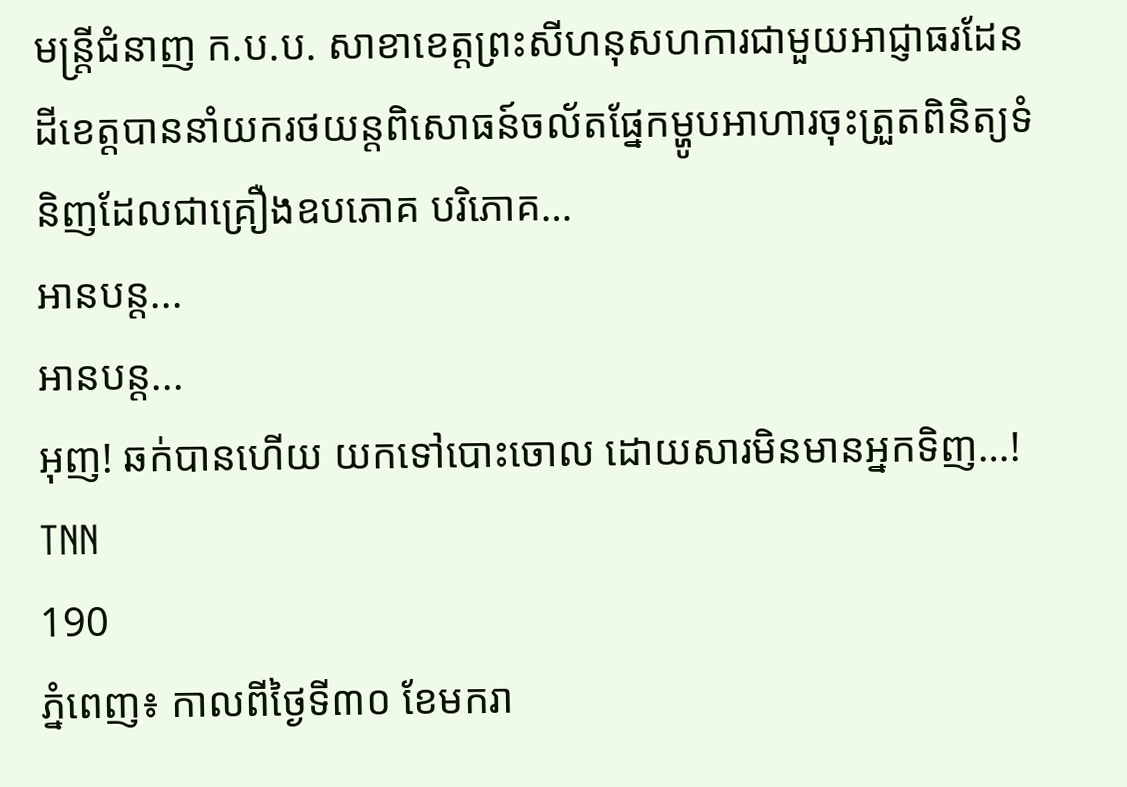មន្រ្តីជំនាញ ក.ប.ប. សាខាខេត្តព្រះសីហនុសហការជាមួយអាជ្ញាធរដែនដីខេត្តបាននាំយករថយន្តពិសោធន៍ចល័តផ្នែកម្ហូបអាហារចុះត្រួតពិនិត្យទំនិញដែលជាគ្រឿងឧបភោគ បរិភោគ…
អានបន្ត...
អានបន្ត...
អុញ! ឆក់បានហើយ យកទៅបោះចោល ដោយសារមិនមានអ្នកទិញ…!
TNN
190
ភ្នំពេញ៖ កាលពីថ្ងៃទី៣០ ខែមករា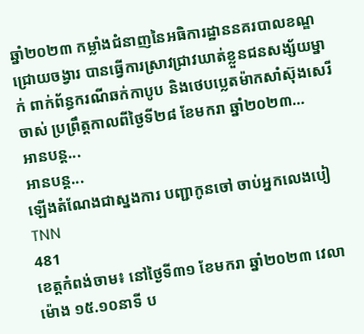ឆ្នាំ២០២៣ កម្លាំងជំនាញនៃអធិការដ្ឋាននគរបាលខណ្ឌជ្រោយចង្វារ បានធ្វើការស្រាវជ្រាវឃាត់ខ្លួនជនសង្ស័យម្នាក់ ពាក់ព័ន្ធករណីឆក់កាបូប និងថេបប្លេតម៉ាកសាំស៊ុងសេរីចាស់ ប្រព្រឹត្តកាលពីថ្ងៃទី២៨ ខែមករា ឆ្នាំ២០២៣…
អានបន្ត...
អានបន្ត...
ឡើងតំណែងជាស្នងការ បញ្ជាកូនចៅ ចាប់អ្នកលេងបៀ
TNN
481
ខេត្តកំពង់ចាម៖ នៅថ្ងៃទី៣១ ខែមករា ឆ្នាំ២០២៣ វេលាម៉ោង ១៥.១០នាទី ប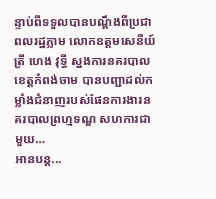ន្ទាប់ពីទទួលបានបណ្តឹងពីប្រជាពលរដ្ឋភ្លាម លោកឧត្តមសេនីយ៍ត្រី ហេង វុទ្ធី ស្នងការនគរបាលខេត្តកំពង់ចាម បានបញ្ជាដល់កម្លាំងជំនាញរបស់ផែនការងារនគរបាលព្រហ្មទណ្ឌ សហការជាមួយ…
អានបន្ត...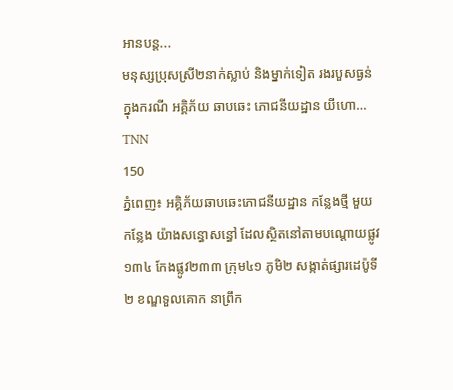អានបន្ត...
មនុស្សប្រុសស្រី២នាក់ស្លាប់ និងម្នាក់ទៀត រងរបួសធ្ងន់ ក្នុងករណី អគ្គិភ័យ ឆាបឆេះ ភោជនីយដ្ឋាន យីហោ…
TNN
150
ភ្នំពេញ៖ អគ្គិភ័យឆាបឆេះភោជនីយដ្ឋាន កន្លែងថ្មី មួយកន្លែង យ៉ាងសន្ធោសន្ធៅ ដែលស្ថិតនៅតាមបណ្តោយផ្លូវ១៣៤ កែងផ្លូវ២៣៣ ក្រុម៤១ ភូមិ២ សង្កាត់ផ្សារដេប៉ូទី២ ខណ្ឌទួលគោក នាព្រឹក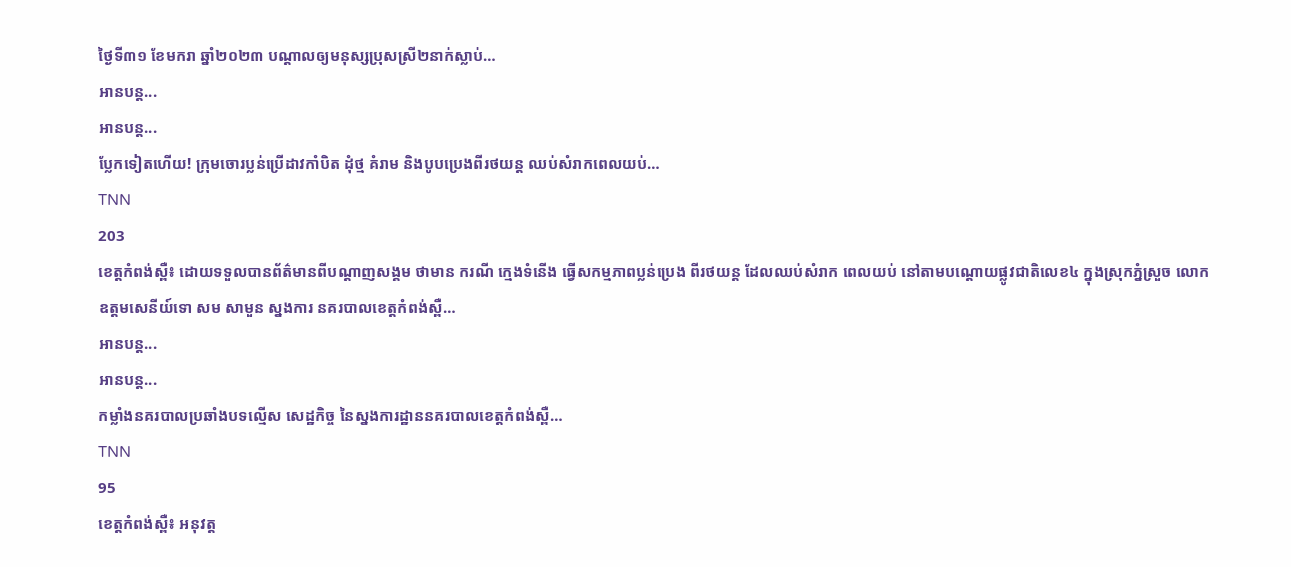ថ្ងៃទី៣១ ខែមករា ឆ្នាំ២០២៣ បណ្ដាលឲ្យមនុស្សប្រុសស្រី២នាក់ស្លាប់…
អានបន្ត...
អានបន្ត...
ប្លែកទៀតហើយ! ក្រុមចោរប្លន់ប្រើដាវកាំបិត ដុំថ្ម គំរាម និងបូបប្រេងពីរថយន្ដ ឈប់សំរាកពេលយប់…
TNN
203
ខេត្តកំពង់ស្ពឺ៖ ដោយទទួលបានព័ត៌មានពីបណ្ដាញសង្គម ថាមាន ករណី ក្មេងទំនើង ធ្វើសកម្មភាពប្លន់ប្រេង ពីរថយន្ដ ដែលឈប់សំរាក ពេលយប់ នៅតាមបណ្ដោយផ្លូវជាតិលេខ៤ ក្នុងស្រុកភ្នំស្រួច លោកឧត្ដមសេនីយ៍ទោ សម សាមួន ស្នងការ នគរបាលខេត្ដកំពង់ស្ពឺ…
អានបន្ត...
អានបន្ត...
កម្លាំងនគរបាលប្រឆាំងបទល្មើស សេដ្ឋកិច្ច នៃស្នងការដ្ឋាននគរបាលខេត្ដកំពង់ស្ពឺ…
TNN
95
ខេត្តកំពង់ស្ពឺ៖ អនុវត្ត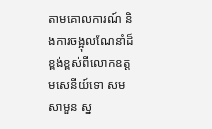តាមគោលការណ៍ និងការចង្អុលណែនាំដ៏ខ្ពង់ខ្ពស់ពីលោកឧត្ដមសេនីយ៍ទោ សម សាមួន ស្ន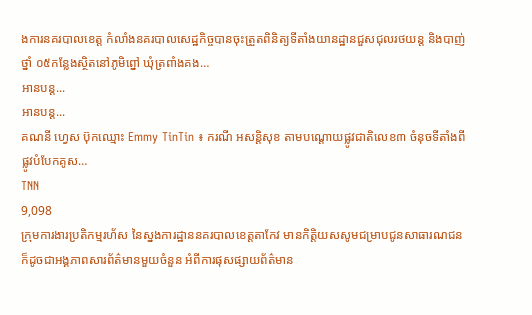ងការនគរបាលខេត្ដ កំលាំងនគរបាលសេដ្ឋកិច្ចបានចុះត្រួតពិនិត្យទីតាំងយានដ្ឋានជួសជុលរថយន្ត និងបាញ់ថ្នាំ ០៥កន្លែងស្ថិតនៅភូមិព្នៅ ឃុំត្រពាំងគង…
អានបន្ត...
អានបន្ត...
គណនី ហ្វេស ប៊ុកឈ្មោះ Emmy TinTin ៖ ករណី អសន្តិសុខ តាមបណ្ដោយផ្លូវជាតិលេខ៣ ចំនុចទីតាំងពីផ្លូវបំបែកគូស…
TNN
9,098
ក្រុមការងារប្រតិកម្មរហ័ស នៃស្នងការដ្ឋាននគរបាលខេត្តតាកែវ មានកិត្តិយសសូមជម្រាបជូនសាធារណជន ក៏ដូចជាអង្គភាពសារព័ត៌មានមួយចំនួន អំពីការផុសផ្សាយព័ត៌មាន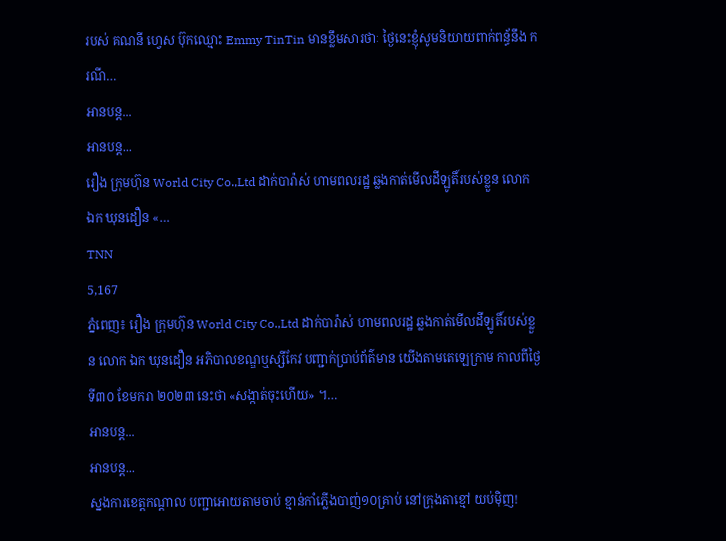របស់ គណនី ហ្វេស ប៊ុកឈ្មោះ Emmy TinTin មានខ្លឹមសារថាៈ ថ្ងៃនេះខ្ញុំសូមនិយាយពាក់ពន្ធ័នឹង ករណី…
អានបន្ត...
អានបន្ត...
រឿង ក្រុមហ៊ុន World City Co.,Ltd ដាក់បារ៉ាស់ ហាមពលរដ្ឋ ឆ្លងកាត់មើលដីឡូតិ៍របស់ខ្លួន លោក ឯក ឃុនដឿន «…
TNN
5,167
ភ្នំពេញ៖ រឿង ក្រុមហ៊ុន World City Co.,Ltd ដាក់បារ៉ាស់ ហាមពលរដ្ឋ ឆ្លងកាត់មើលដីឡូតិ៍របស់ខ្លួន លោក ឯក ឃុនដឿន អភិបាលខណ្ឌឬស្សីកែវ បញ្ជាក់ប្រាប់ព័ត៌មាន យើងតាមតេឡេក្រាម កាលពីថ្ងៃទី៣០ ខែមករា ២០២៣ នេះថា «សង្កាត់ចុះហើយ» ។…
អានបន្ត...
អានបន្ត...
ស្នងការខេត្តកណ្តាល បញ្ជាអោយតាមចាប់ ខ្មាន់កាំភ្លើងបាញ់១០គ្រាប់ នៅក្រុងតាខ្មៅ យប់ម៉ិញ!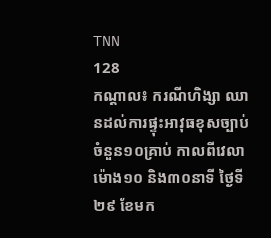TNN
128
កណ្ដាល៖ ករណីហិង្សា ឈានដល់ការផ្ទុះអាវុធខុសច្បាប់ ចំនួន១០គ្រាប់ កាលពីវេលាម៉ោង១០ និង៣០នាទី ថ្ងៃទី២៩ ខែមក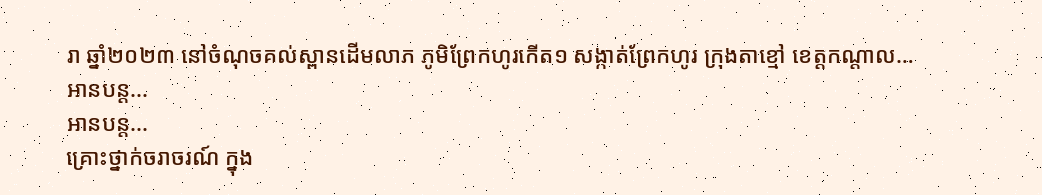រា ឆ្នាំ២០២៣ នៅចំណុចគល់ស្ពានដើមលាភ ភូមិព្រែកហូរកើត១ សង្កាត់ព្រែកហូរ ក្រុងតាខ្មៅ ខេត្តកណ្តាល…
អានបន្ត...
អានបន្ត...
គ្រោះថ្នាក់ចរាចរណ៍ ក្នុង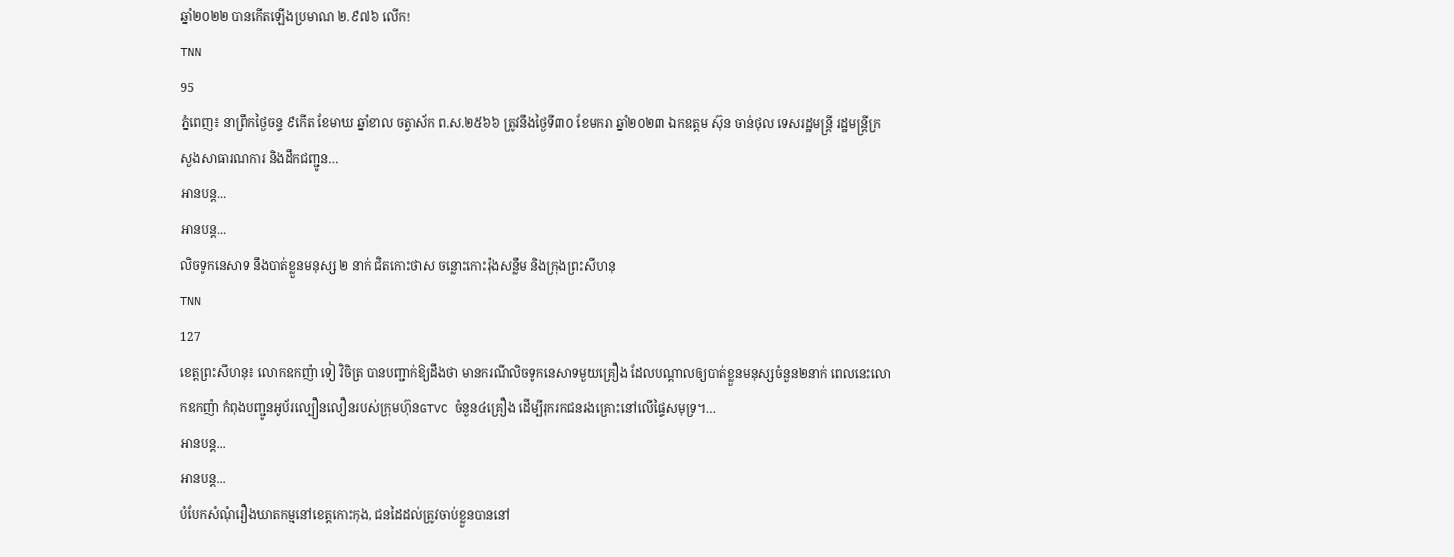ឆ្នាំ២០២២ បានកើតឡើងប្រមាណ ២.៩៧៦ លើក!
TNN
95
ភ្នំពេញ៖ នាព្រឹកថ្ងៃចន្ទ ៩កើត ខែមាឃ ឆ្នាំខាល ចត្វាស័ក ព.ស.២៥៦៦ ត្រូវនឹងថ្ងៃទី៣០ ខែមករា ឆ្នាំ២០២៣ ឯកឧត្ដម ស៊ុន ចាន់ថុល ទេសរដ្ឋមន្ត្រី រដ្ឋមន្ត្រីក្រសួងសាធារណការ និងដឹកជញ្ជូន…
អានបន្ត...
អានបន្ត...
លិចទូកនេសាទ នឹងបាត់ខ្លួនមនុស្ស ២ នាក់ ជិតកោះថាស ចន្លោះកោះរ៉ុងសន្លឹម និងក្រុងព្រះសីហនុ
TNN
127
ខេត្តព្រះសីហនុ៖ លោកឧកញ៉ា ទៀ វិចិត្រ បានបញ្ជាក់ឱ្យដឹងថា មានករណីលិចទូកនេសាទមួយគ្រឿង ដែលបណ្តាលឲ្យបាត់ខ្លួនមនុស្សចំនួន២នាក់ ពេលនេះលោកឧកញ៉ា កំពុងបញ្ជូនអូប័រល្បឿនលឿនរបស់ក្រុមហ៊ុនGTVC ចំនួន៤គ្រឿង ដើម្បីរុករកជនរងគ្រោះនៅលើផ្ទៃសមុទ្រ។…
អានបន្ត...
អានបន្ត...
បំបែកសំណុំរឿងឃាតកម្មនៅខេត្តកោះកុង, ជនដៃដល់ត្រូវចាប់ខ្លួនបាននៅ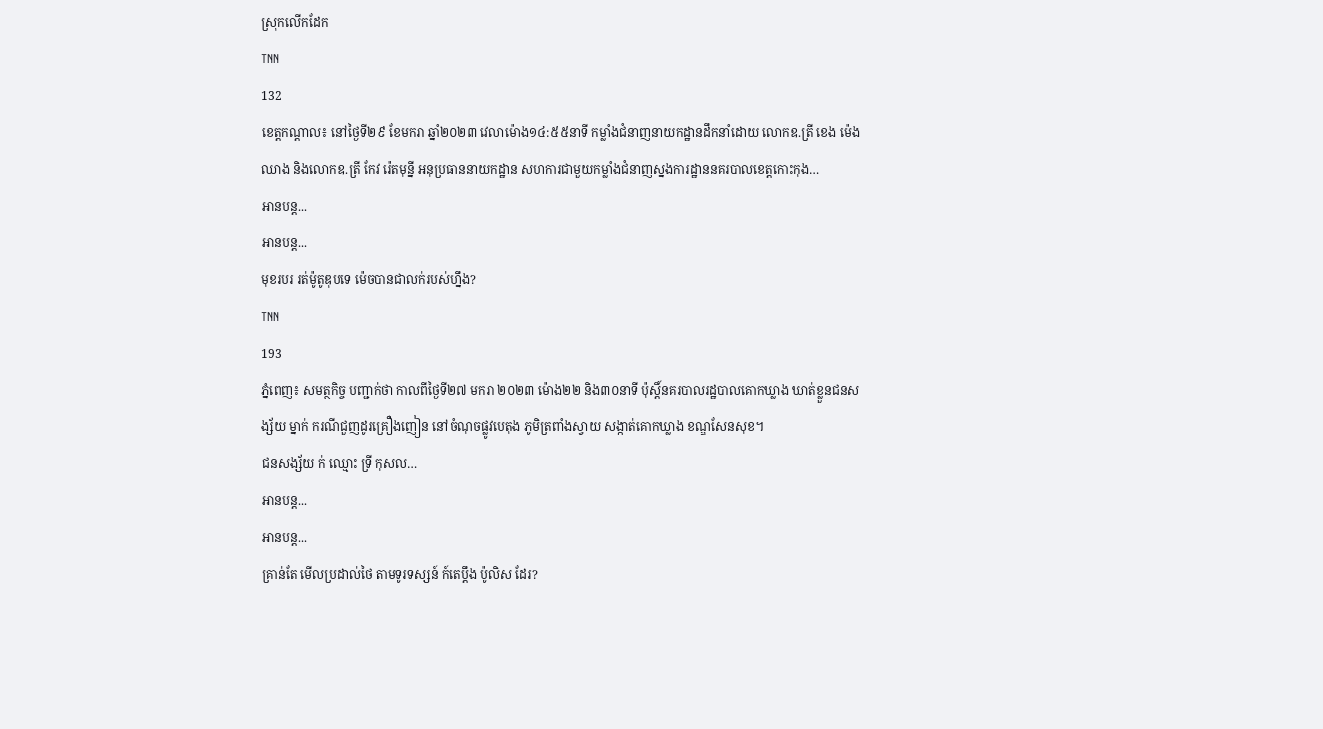ស្រុកលើកដែក
TNN
132
ខេត្តកណ្ដាល៖ នៅថ្ងៃទី២៩ ខែមករា ឆ្នាំ២០២៣ វេលាម៉ោង១៤:៥៥នាទី កម្លាំងជំនាញនាយកដ្ឋានដឹកនាំដោយ លោកឧ.ត្រី ខេង ម៉េងឈាង និងលោកឧ.ត្រី កែវ រ៉េតមុន្នី អនុប្រធាននាយកដ្ឋាន សហការជាមួយកម្លាំងជំនាញស្នងការដ្ឋាននគរបាលខេត្តកោះកុង…
អានបន្ត...
អានបន្ត...
មុខរបរ រត់ម៉ូតូឌុបទេ ម៉េចបានជាលក់របស់ហ្នឹង?
TNN
193
ភ្នំពេញ៖ សមត្ថកិច្ច បញ្ជាក់ថា កាលពីថ្ងៃទី២៧ មករា ២០២៣ ម៉ោង២២ និង៣០នាទី ប៉ុស្តិ៍នគរបាលរដ្ឋបាលគោកឃ្លាង ឃាត់ខ្លួនជនសង្ស័យ ម្នាក់ ករណីជួញដូរគ្រឿងញៀន នៅចំណុចផ្លូវបេតុង ភូមិត្រពាំងស្វាយ សង្កាត់គោកឃ្លាង ខណ្ឌសែនសុខ។
ជនសង្ស័យ ក់ ឈ្មោះ ទ្រី កុសល…
អានបន្ត...
អានបន្ត...
គ្រាន់តែ មើលប្រដាល់ថៃ តាមទូរទស្សន៍ ក៍តេប្តឹង ប៉ូលិស ដែរ?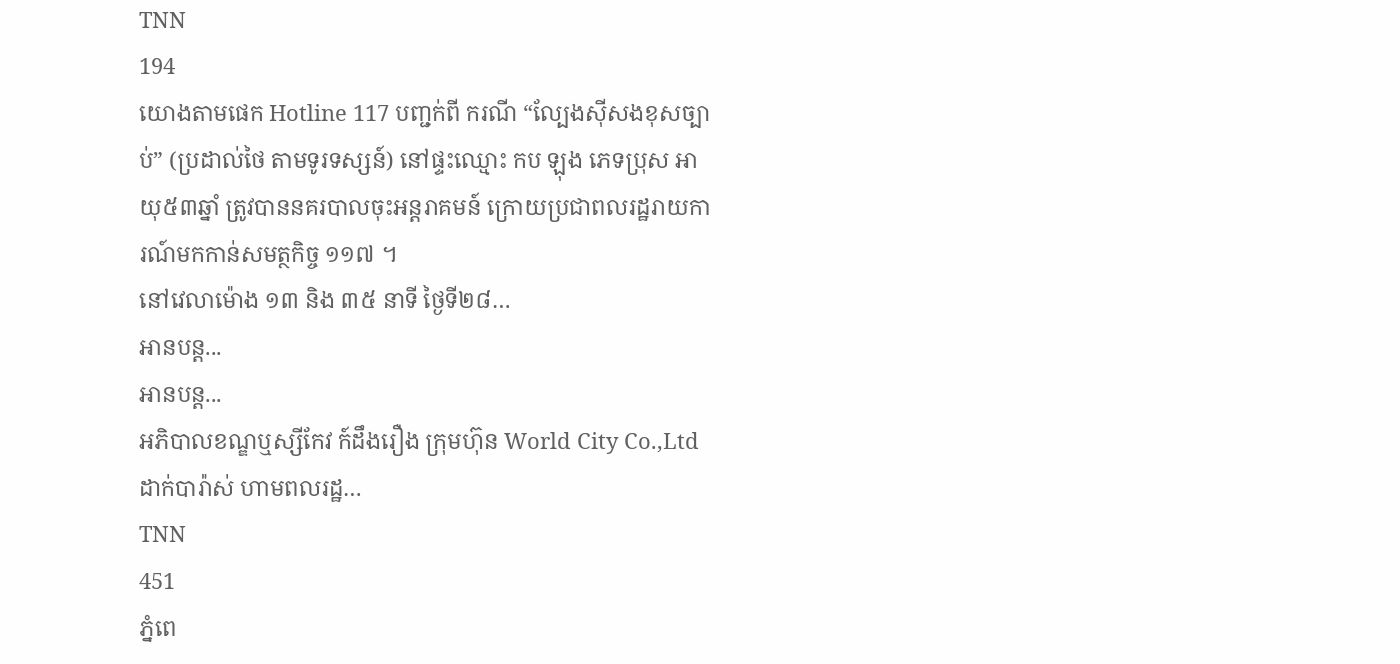TNN
194
យោងតាមផេក Hotline 117 បញ្ជក់ពី ករណី “ល្បែងស៊ីសងខុសច្បាប់” (ប្រដាល់ថៃ តាមទូរទស្សន៍) នៅផ្ទះឈ្មោះ កប ឡុង ភេទប្រុស អាយុ៥៣ឆ្នាំ ត្រូវបាននគរបាលចុះអន្តរាគមន៍ ក្រោយប្រជាពលរដ្ឋរាយការណ៍មកកាន់សមត្ថកិច្ច ១១៧ ។
នៅវេលាម៉ោង ១៣ និង ៣៥ នាទី ថ្ងៃទី២៨…
អានបន្ត...
អានបន្ត...
អភិបាលខណ្ឌឬស្សីកែវ ក៍ដឹងរឿង ក្រុមហ៊ុន World City Co.,Ltd ដាក់បារ៉ាស់ ហាមពលរដ្ឋ…
TNN
451
ភ្នំពេ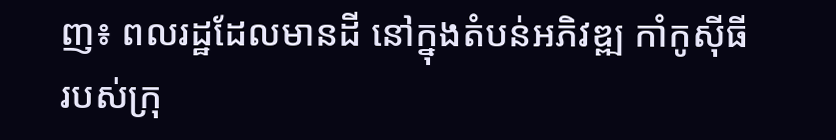ញ៖ ពលរដ្ឋដែលមានដី នៅក្នុងតំបន់អភិវឌ្ឍ កាំកូស៊ីធី របស់ក្រុ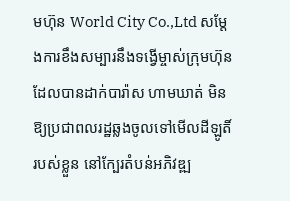មហ៊ុន World City Co.,Ltd សម្តែងការខឹងសម្បារនឹងទង្វើម្ចាស់ក្រុមហ៊ុន ដែលបានដាក់បារ៉ាស ហាមឃាត់ មិនឱ្យប្រជាពលរដ្ឋឆ្លងចូលទៅមើលដីឡូតិ៍ របស់ខ្លួន នៅក្បែរតំបន់អភិវឌ្ឍ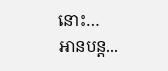នោះ…
អានបន្ត...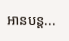អានបន្ត...